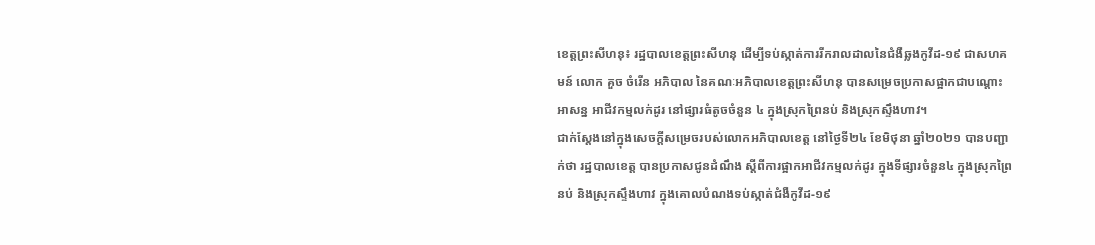ខេត្តព្រះសីហនុ៖ រដ្ឋបាលខេត្តព្រះសីហនុ ដើម្បីទប់ស្កាត់ការរីករាលដាលនៃជំងឺឆ្លងកូវីដ-១៩ ជាសហគមន៍ លោក គួច ចំរើន អភិបាល នៃគណៈអភិបាលខេត្តព្រះសីហនុ បានសម្រេចប្រកាសផ្អាកជាបណ្តោះអាសន្ន អាជីវកម្មលក់ដូរ នៅផ្សារធំតូចចំនួន ៤ ក្នុងស្រុកព្រៃនប់ និងស្រុកស្ទឹងហាវ។
ជាក់ស្តែងនៅក្នុងសេចក្តីសម្រេចរបស់លោកអភិបាលខេត្ត នៅថ្ងៃទី២៤ ខែមិថុនា ឆ្នាំ២០២១ បានបញ្ជាក់ថា រដ្ឋបាលខេត្ត បានប្រកាសជូនដំណឹង ស្តីពីការផ្អាកអាជីវកម្មលក់ដូរ ក្នុងទីផ្សារចំនួន៤ ក្នុងស្រុកព្រៃនប់ និងស្រុកស្ទឹងហាវ ក្នុងគោលបំណងទប់ស្កាត់ជំងឺកូវីដ-១៩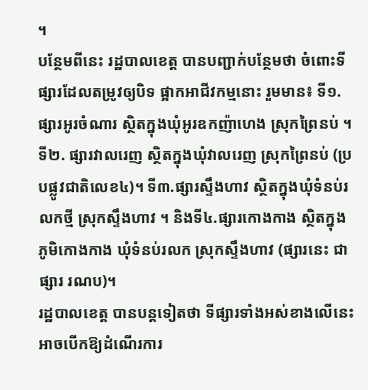។
បន្ថែមពីនេះ រដ្ឋបាលខេត្ត បានបញ្ជាក់បន្ថែមថា ចំពោះទីផ្សារដែលតម្រូវឲ្យបិទ ផ្អាកអាជីវកម្មនោះ រួមមាន៖ ទី១. ផ្សារអូរចំណារ ស្ថិតក្នុងឃុំអូរឧកញ៉ាហេង ស្រុកព្រៃនប់ ។ ទី២. ផ្សារវាលរេញ ស្ថិតក្នុងឃុំវាលរេញ ស្រុកព្រៃនប់ (ប្របផ្លូវជាតិលេខ៤)។ ទី៣.ផ្សារស្ទឹងហាវ ស្ថិតក្នុងឃុំទំនប់រលកថ្មី ស្រុកស្ទឹងហាវ ។ និងទី៤.ផ្សារកោងកាង ស្ថិតក្នុង ភូមិកោងកាង ឃុំទំនប់រលក ស្រុកស្ទឹងហាវ (ផ្សារនេះ ជាផ្សារ រណប)។
រដ្ឋបាលខេត្ត បានបន្តទៀតថា ទីផ្សារទាំងអស់ខាងលើនេះ អាចបើកឱ្យដំណើរការ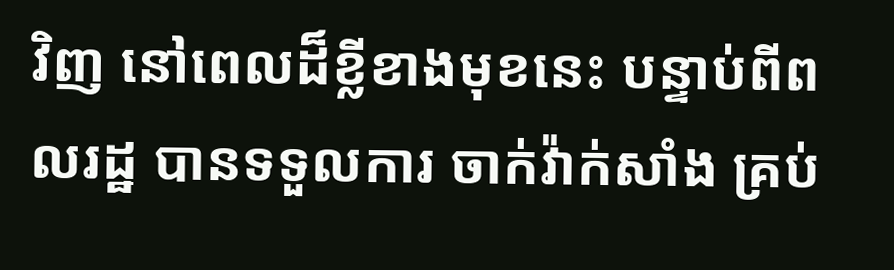វិញ នៅពេលដ៏ខ្លីខាងមុខនេះ បន្ទាប់ពីពលរដ្ឋ បានទទួលការ ចាក់វ៉ាក់សាំង គ្រប់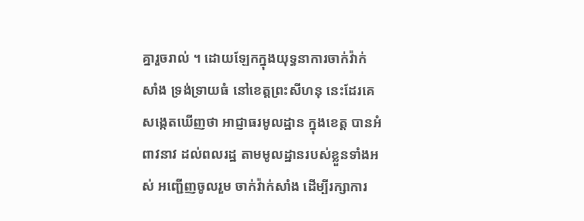គ្នារួចរាល់ ។ ដោយឡែកក្នុងយុទ្ធនាការចាក់វ៉ាក់សាំង ទ្រង់ទ្រាយធំ នៅខេត្តព្រះសីហនុ នេះដែរគេសង្កេតឃើញថា អាជ្ញាធរមូលដ្ឋាន ក្នុងខេត្ត បានអំពាវនាវ ដល់ពលរដ្ឋ តាមមូលដ្ឋានរបស់ខ្លួនទាំងអស់ អញ្ជើញចូលរួម ចាក់វ៉ាក់សាំង ដើម្បីរក្សាការ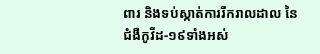ពារ និងទប់ស្កាត់ការរីករាលដាល នៃជំងឺកូវីដ-១៩ទាំងអស់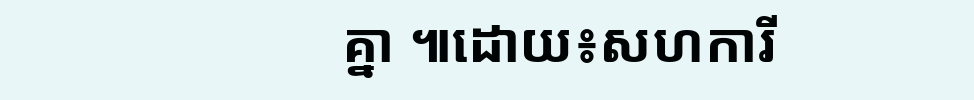គ្នា ៕ដោយ៖សហការី